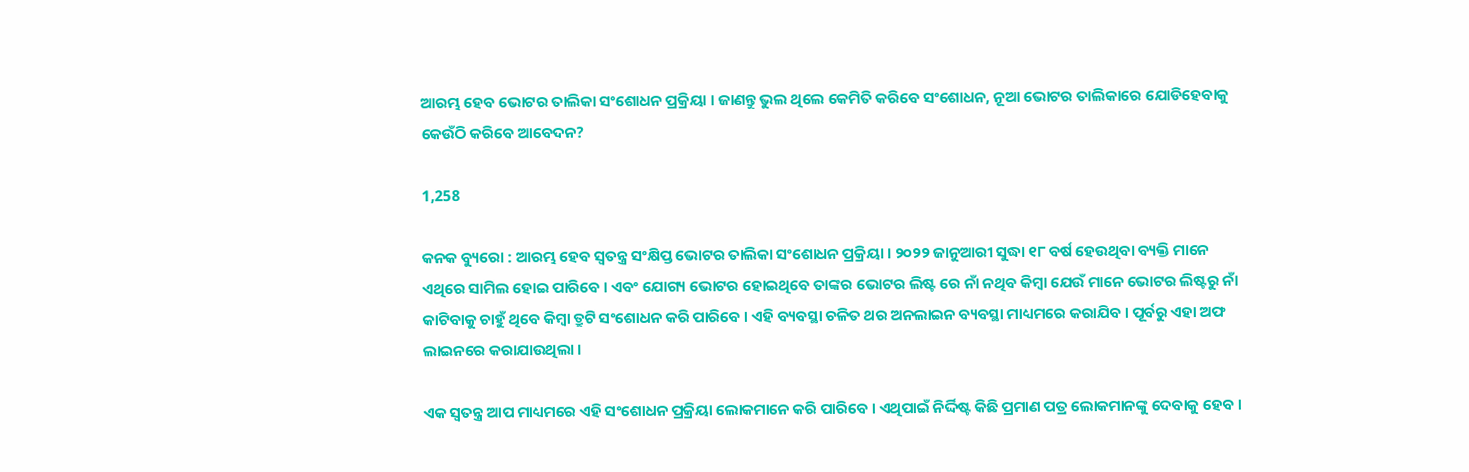ଆରମ୍ଭ ହେବ ଭୋଟର ତାଲିକା ସଂଶୋଧନ ପ୍ରକ୍ରିୟା । ଜାଣନ୍ତୁ ଭୁଲ ଥିଲେ କେମିତି କରିବେ ସଂଶୋଧନ, ନୂଆ ଭୋଟର ତାଲିକାରେ ଯୋଡିହେବାକୁ କେଉଁଠି କରିବେ ଆବେଦନ?

1,258

କନକ ବ୍ୟୁରୋ : ଆରମ୍ଭ ହେବ ସ୍ୱତନ୍ତ୍ର ସଂକ୍ଷିପ୍ତ ଭୋଟର ତାଲିକା ସଂଶୋଧନ ପ୍ରକ୍ରିୟା । ୨୦୨୨ ଜାନୁଆରୀ ସୁଦ୍ଧା ୧୮ ବର୍ଷ ହେଉଥିବା ବ୍ୟକ୍ତି ମାନେ ଏଥିରେ ସାମିଲ ହୋଇ ପାରିବେ । ଏବଂ ଯୋଗ୍ୟ ଭୋଟର ହୋଇଥିବେ ତାଙ୍କର ଭୋଟର ଲିଷ୍ଟ ରେ ନାଁ ନଥିବ କିମ୍ବା ଯେଉଁ ମାନେ ଭୋଟର ଲିଷ୍ଟରୁ ନାଁ କାଟିବାକୁ ଚାହୁଁ ଥିବେ କିମ୍ୱା ତ୍ରୁଟି ସଂଶୋଧନ କରି ପାରିବେ । ଏହି ବ୍ୟବସ୍ଥା ଚଳିତ ଥର ଅନଲାଇନ ବ୍ୟବସ୍ଥା ମାଧ୍ୟମରେ କରାଯିବ । ପୂର୍ବରୁ ଏହା ଅଫ ଲାଇନରେ କରାଯାଉଥିଲା ।

ଏକ ସ୍ୱତନ୍ତ୍ର ଆପ ମାଧ୍ୟମରେ ଏହି ସଂଶୋଧନ ପ୍ରକ୍ରିୟା ଲୋକମାନେ କରି ପାରିବେ । ଏଥିପାଇଁ ନିର୍ଦ୍ଦିଷ୍ଟ କିଛି ପ୍ରମାଣ ପତ୍ର ଲୋକମାନଙ୍କୁ ଦେବାକୁ ହେବ ।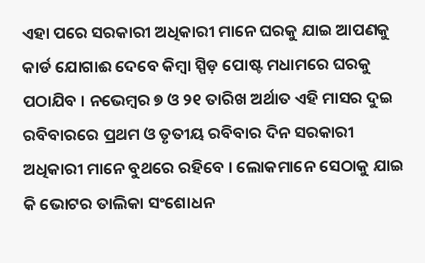ଏହା ପରେ ସରକାରୀ ଅଧିକାରୀ ମାନେ ଘରକୁ ଯାଇ ଆପଣକୁ କାର୍ଡ ଯୋଗାଈ ଦେବେ କିମ୍ୱା ସ୍ପିଡ଼ ପୋଷ୍ଟ ମଧାମରେ ଘରକୁ ପଠାଯିବ । ନଭେମ୍ବର ୭ ଓ ୨୧ ତାରିଖ ଅର୍ଥାତ ଏହି ମାସର ଦୁଇ ରବିବାରରେ ପ୍ରଥମ ଓ ତୃତୀୟ ରବିବାର ଦିନ ସରକାରୀ ଅଧିକାରୀ ମାନେ ବୁଥରେ ରହିବେ । ଲୋକମାନେ ସେଠାକୁ ଯାଇ କି ଭୋଟର ତାଲିକା ସଂଶୋଧନ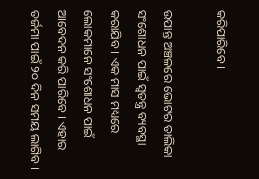କରିପାରିବେ ।

ଉପାନ୍ତ ଅଞ୍ଚଳରେ ଭୋଟର ତାଲିକା ସଂଶୋଧନ ପାଇଁ ସ୍ୱତନ୍ତ୍ର ବ୍ୟବସ୍ଥା କରାଯିବ । ଏକ ମାସ ମଧ୍ୟରେ ଲୋକମାନେ ସଂଶୋଧନ ପାଇଁ ଆବେଦନ କରି ପାରିବେ । ଏହାର ତର୍ଜମା ପାଇଁ ୨୦ ଦିନ ସମୟ ଲାଗିବ ।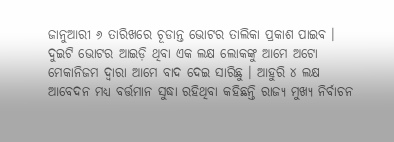ଜାନୁଆରୀ ୬ ତାରିଖରେ ଚୂଡାନ୍ତ ଭୋଟର ତାଲିକା ପ୍ରକାଶ ପାଇବ । ଦୁଇଟି ଭୋଟର ଆଇଡ଼ି ଥିବା ଏକ ଲକ୍ଷ ଲୋକଙ୍କୁ ଆମେ ଅଟୋ ମେକାନିଜମ ଦ୍ୱାରା ଆମେ ବାଦ ଦେଇ ସାରିଛୁ । ଆହୁରି ୪ ଲକ୍ଷ ଆବେଦନ ମଧ୍ୟ ବର୍ତ୍ତମାନ ସୁଦ୍ଧା ରହିଥିବା କହିଛନ୍ତି ରାଜ୍ୟ ମୁଖ୍ୟ ନିର୍ବାଚନ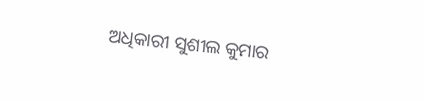ଅଧିକାରୀ ସୁଶୀଲ କୁମାର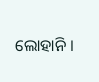ଲୋହାନି ।